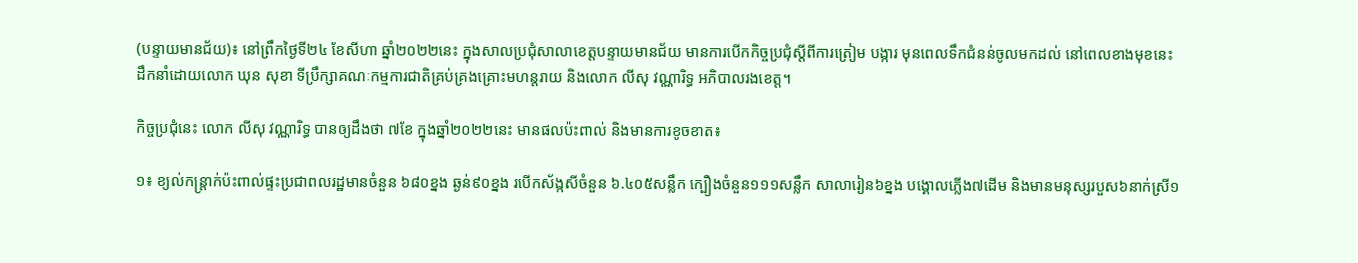(បន្ទាយមានជ័យ)៖ នៅព្រឹកថ្ងៃទី២៤ ខែសីហា ឆ្នាំ២០២២នេះ ក្នុងសាលប្រជុំសាលាខេត្តបន្ទាយមានជ័យ មានការបើកកិច្ចប្រជុំស្តីពីការត្រៀម បង្ការ មុនពេលទឹកជំនន់ចូលមកដល់ នៅពេលខាងមុខនេះ ដឹកនាំដោយលោក ឃុន សុខា ទីប្រឹក្សាគណៈកម្មការជាតិគ្រប់គ្រងគ្រោះមហន្តរាយ និងលោក លីសុ វណ្ណារិទ្ធ អភិបាលរងខេត្ត។

កិច្ចប្រជុំនេះ លោក លីសុ វណ្ណារិទ្ធ បានឲ្យដឹងថា ៧ខែ ក្នុងឆ្នាំ២០២២នេះ មានផលប៉ះពាល់ និងមានការខូចខាត៖

១៖ ខ្យល់កន្ត្រាក់ប៉ះពាល់ផ្ទះប្រជាពលរដ្ឋមានចំនួន ៦៨០ខ្នង ឆ្ងន់៩០ខ្នង របើកស័ង្កសីចំនួន ៦.៤០៥សន្លឹក ក្បឿងចំនួន១១១សន្លឹក សាលារៀន៦ខ្នង បង្គោលភ្លើង៧ដើម និងមានមនុស្សរបួស៦នាក់ស្រី១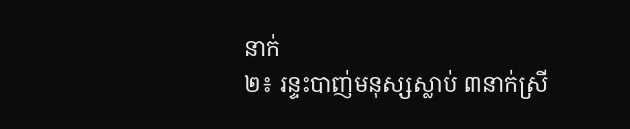នាក់
២៖ រន្ទះបាញ់មនុស្សស្លាប់ ៣នាក់ស្រី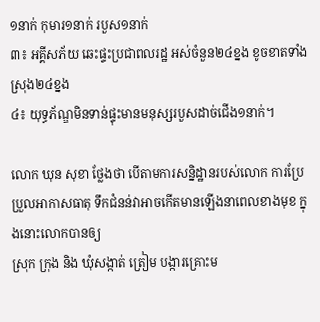១នាក់ កុមារ១នាក់ របួស១នាក់
៣៖ អគ្គីសភ័យ ឆេះផ្ទះប្រជាពលរដ្ឋ អស់ចំនួន២៤ខ្នង ខូចខាតទាំងស្រុង២៤ខ្នង
៤៖ យុទ្ធភ័ណ្ឌមិនទាន់ផ្ទុះមានមនុស្សរបួសដាច់ជើង១នាក់។

លោក ឃុន សុខា ថ្លែងថា បើតាមការសន្និដ្ឋានរបស់លោក ការប្រែប្រួលអាកាសធាតុ ទឹកជំនន់វាអាចកើតមានឡើងនាពេលខាងមុខ ក្នុងនោះលោកបានឲ្យ
ស្រុក ក្រុង និង ឃុំសង្កាត់ ត្រៀម បង្ការគ្រោះម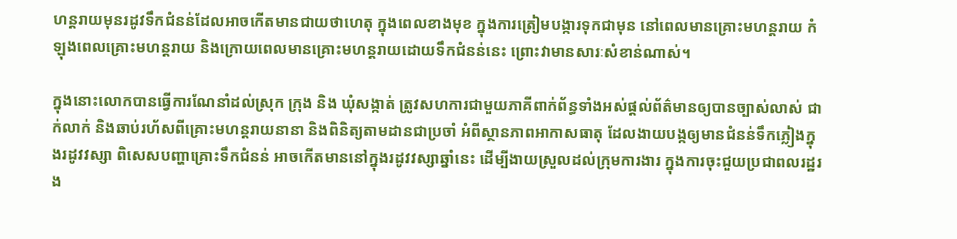ហន្តរាយមុនរដូវទឹកជំនន់ដែលអាចកើតមានជាយថាហេតុ ក្នុងពេលខាងមុខ ក្នុងការត្រៀមបង្ការទុកជាមុន នៅពេលមានគ្រោះមហន្តរាយ កំឡុងពេលគ្រោះមហន្តរាយ និងក្រោយពេលមានគ្រោះមហន្តរាយដោយទឹកជំនន់នេះ ព្រោះវាមានសារៈសំខាន់ណាស់។

ក្នុងនោះលោកបានធ្វើការណែនាំដល់ស្រុក ក្រុង និង ឃុំសង្កាត់ ត្រូវសហការជាមួយភាគីពាក់ព័ន្ធទាំងអស់ផ្ដល់ព័ត៌មានឲ្យបានច្បាស់លាស់ ជាក់លាក់ និងឆាប់រហ័សពីគ្រោះមហន្តរាយនានា និងពិនិត្យតាមដានជាប្រចាំ អំពីស្ថានភាពអាកាសធាតុ ដែលងាយបង្កឲ្យមានជំនន់ទឹកភ្លៀងក្នុងរដូវវស្សា ពិសេសបញ្ហាគ្រោះទឹកជំនន់ អាចកើតមាននៅក្នុងរដូវវស្សាឆ្នាំនេះ ដើម្បីងាយស្រួលដល់ក្រុមការងារ ក្នុងការចុះជួយប្រជាពលរដ្ឋរង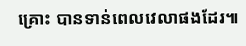គ្រោះ បានទាន់ពេលវេលាផងដែរ៕